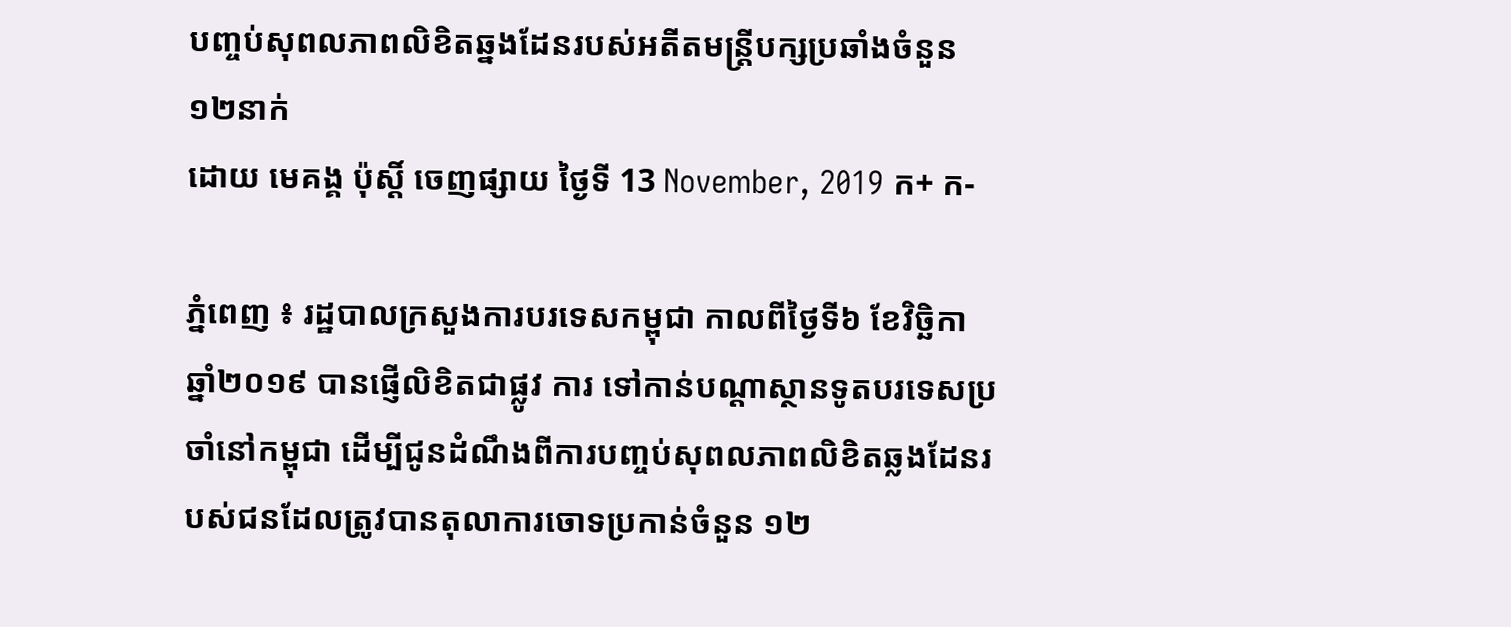បញ្ចប់សុពលភាពលិខិតឆ្នងដែនរបស់អតីតមន្ត្រីបក្សប្រឆាំងចំនួន១២នាក់
ដោយ មេគង្គ ប៉ុស្តិ៍ ចេញផ្សាយ ថ្ងៃទី 13 November, 2019 ក+ ក-

ភ្នំពេញ ៖ រដ្ឋបាលក្រសួងការបរទេសកម្ពុជា កាលពីថ្ងៃទី៦ ខែវិច្ឆិកា ឆ្នាំ២០១៩ បានផ្ញើលិខិតជាផ្លូវ ការ ទៅកាន់បណ្តាស្ថានទូតបរទេសប្រចាំនៅកម្ពុជា ដើម្បីជូនដំណឹងពីការបញ្ចប់សុពលភាពលិខិតឆ្លងដែនរបស់ជនដែលត្រូវបានតុលាការចោទប្រកាន់ចំនួន ១២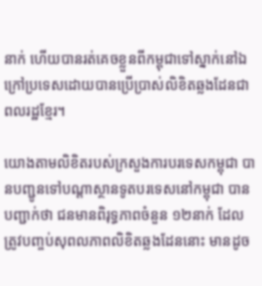នាក់ ហើយបានរត់គេចខ្លួនពីកម្ពុជាទៅស្នាក់នៅឯក្រៅប្រទេសដោយបានប្រើប្រាស់លិខិតឆ្លងដែនជាពលរដ្ឋខ្មែរ។

យោងតាមលិខិតរបស់ក្រសួងការបរទេសកម្ពុជា បានបញ្ជូនទៅបណ្តាស្ថានទូតបរទេសនៅកម្ពុជា បានបញ្ជាក់ថា ជនមានពិរុទ្ធភាពចំនួន ១២នាក់ ដែលត្រូវបញ្ចប់សុពលភាពលិខិតឆ្លងដែននោះ មានដូច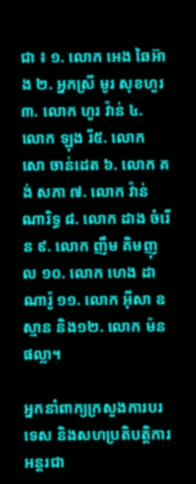ជា ៖ ១. លោក អេង ឆៃអ៊ាង ២. អ្នកស្រី មូរ សុខហួរ ៣. លោក ហូរ វ៉ាន់ ៤. លោក ឡុង រី៥. លោក សោ ចាន់ដេត ៦. លោក គង់ សភា ៧. លោក វ៉ាន់ ណារិទ្ធ ៨. លោក ដាង ចំរើន ៩. លោក ញឹម គិមញុល ១០. លោក ហេង ដាណារ៉ូ ១១. លោក អ៊ីសា ឧស្មាន និង១២. លោក ម៉ន ផល្លា។

អ្នកនាំពាក្យក្រសួងការបរទេស និងសហប្រតិបត្តិការអន្តរជា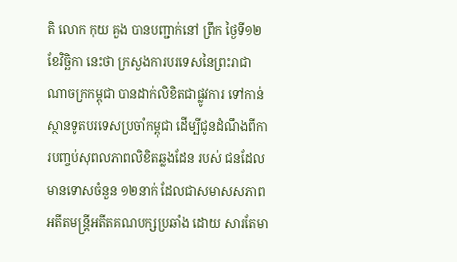តិ លោក កុយ គួង បានបញ្ជាក់នៅ ព្រឹក ថ្ងៃទី១២ ខែវិច្ឆិកា នេះថា ក្រសួងការបរទេសនៃព្រះរាជាណាចក្រកម្ពុជា បានដាក់លិខិតជាផ្លូវការ ទៅកាន់ស្ថានទូតបរទេសប្រចាំកម្ពុជា ដើម្បីជូនដំណឹងពីការបញ្ចប់សុពលភាពលិខិតឆ្លងដែន របស់ ជនដែលមានទោសចំនួន ១២នាក់ ដែលជាសមាសសភាពអតីតមន្រ្តីអតីតគណបក្សប្រឆាំង ដោយ សារតែមា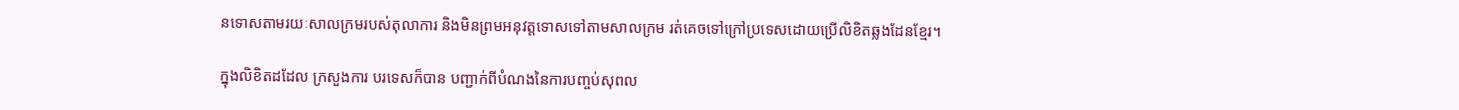នទោសតាមរយៈសាលក្រមរបស់តុលាការ និងមិនព្រមអនុវត្តទោសទៅតាមសាលក្រម រត់គេចទៅក្រៅប្រទេសដោយប្រើលិខិតឆ្លងដែនខ្មែរ។

ក្នុងលិខិតដដែល ក្រសួងការ បរទេសក៏បាន បញ្ជាក់ពីបំណងនៃការបញ្ចប់សុពល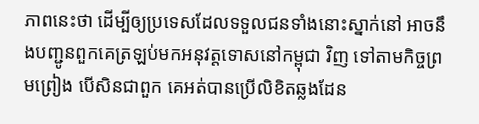ភាពនេះថា ដើម្បីឲ្យប្រទេសដែលទទួលជនទាំងនោះស្នាក់នៅ អាចនឹងបញ្ជូនពួកគេត្រឡប់មកអនុវត្តទោសនៅកម្ពុជា វិញ ទៅតាមកិច្ចព្រមព្រៀង បើសិនជាពួក គេអត់បានប្រើលិខិតឆ្លងដែន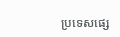ប្រទេសផ្សេ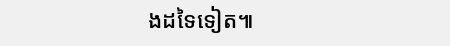ងដទៃទៀត៕